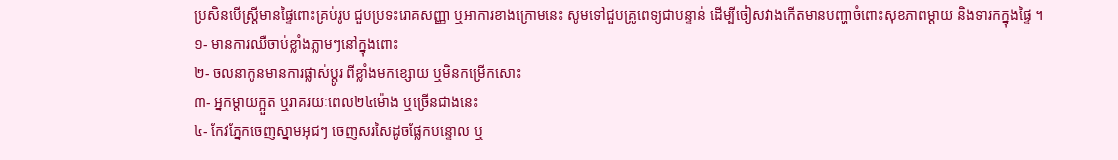ប្រសិនបើស្រ្តីមានផ្ទៃពោះគ្រប់រូប ជួបប្រទះរោគសញ្ញា ឬអាការខាងក្រោមនេះ សូមទៅជួបគ្រូពេទ្យជាបន្ទាន់ ដើម្បីចៀសវាងកើតមានបញ្ហាចំពោះសុខភាពម្ដាយ និងទារកក្នុងផ្ទៃ ។
១- មានការឈឺចាប់ខ្លាំងភ្លាមៗនៅក្នុងពោះ
២- ចលនាកូនមានការផ្លាស់ប្តូរ ពីខ្លាំងមកខ្សោយ ឬមិនកម្រើកសោះ
៣- អ្នកម្តាយក្អួត ឬរាគរយៈពេល២៤ម៉ោង ឬច្រើនជាងនេះ
៤- កែវភ្នែកចេញស្នាមអុជៗ ចេញសរសៃដូចផ្លែកបន្ទោល ឬ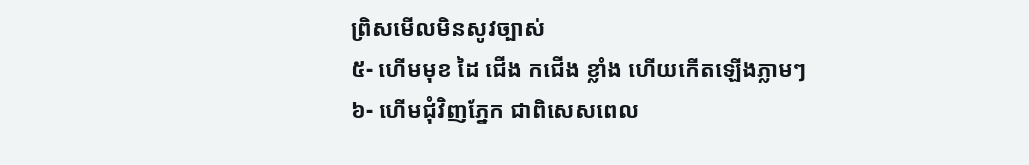ព្រិសមើលមិនសូវច្បាស់
៥- ហើមមុខ ដៃ ជើង កជើង ខ្លាំង ហើយកើតឡើងភ្លាមៗ
៦- ហើមជុំវិញភ្នែក ជាពិសេសពេល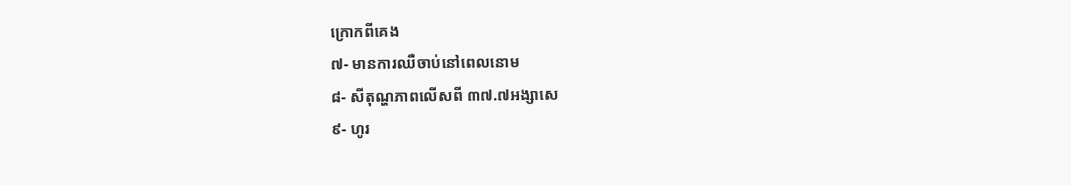ក្រោកពីគេង
៧- មានការឈឺចាប់នៅពេលនោម
៨- សីតុណ្ហភាពលើសពី ៣៧.៧អង្សាសេ
៩- ហូរ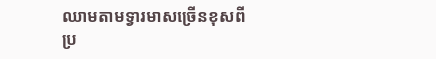ឈាមតាមទ្វារមាសច្រើនខុសពីប្រ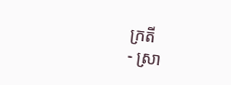ក្រតី
- ស្រា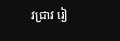វជ្រាវ រៀ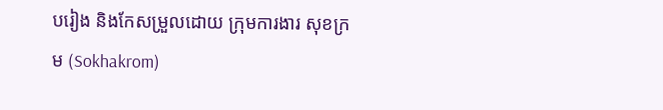បរៀង និងកែសម្រួលដោយ ក្រុមការងារ សុខក្រម (Sokhakrom)